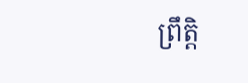ព្រឹត្តិ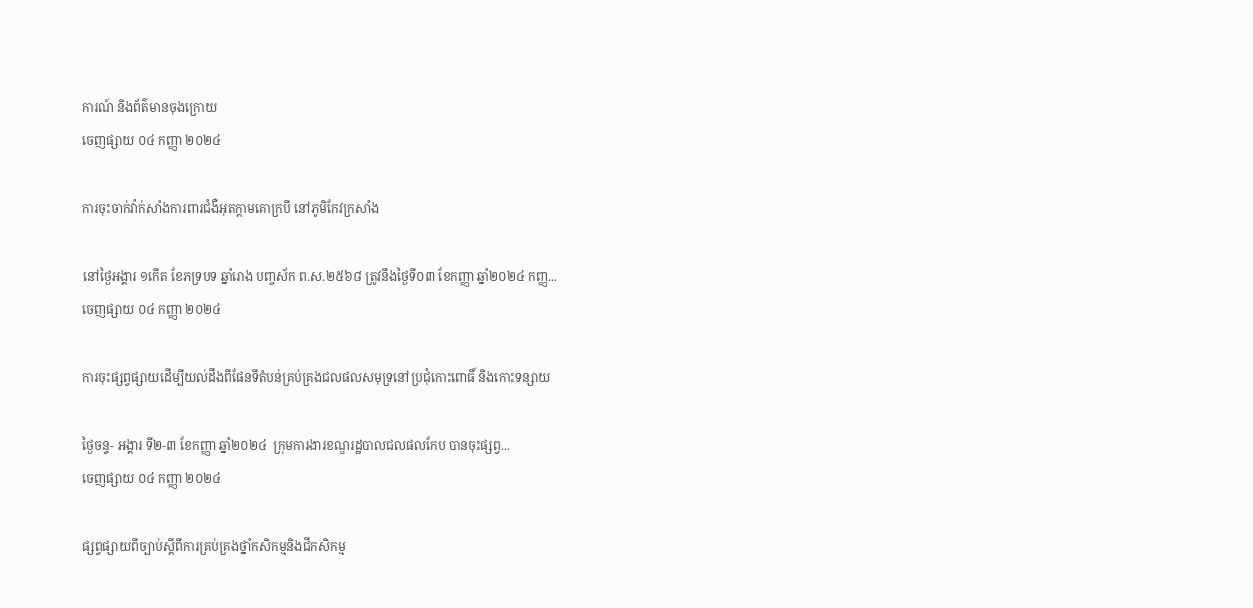ការណ៍ និងព័ត៌មានចុងក្រោយ
ចេញផ្សាយ ០៤ កញ្ញា ២០២៤

ការចុះចាក់វ៉ាក់សាំងការពារជំងឺអុតក្តាមគោក្របី នៅភូមិកែវក្រសាំង

នៅថ្ងៃអង្គារ ១កើត ខែភទ្របទ ឆ្នាំរោង បញ្ចស័ក ព.ស.២៥៦៨ ត្រូវនឹងថ្ងៃទី០៣ ខែកញ្ញា ឆ្នាំ២០២៤ កញ្ញ...
ចេញផ្សាយ ០៤ កញ្ញា ២០២៤

ការចុះផ្សព្វផ្សាយដើម្បីយល់ដឹងពីផែនទីតំបន់គ្រប់គ្រងជលផលសមុទ្រនៅប្រជុំកោះពោធិ៍ និងកោះទន្សាយ

ថ្ងៃចន្ទ- អង្គារ ទី២-៣ ខែកញ្ញា ឆ្នាំ២០២៤  ក្រុមការងារខណ្ឌរដ្ឋបាលជលផលកែប បានចុះផ្សព្វ...
ចេញផ្សាយ ០៤ កញ្ញា ២០២៤

ផ្សព្វផ្សាយពីច្បាប់ស្តីពីការគ្រប់គ្រងថ្នាំកសិកម្មនិងជីកសិកម្ម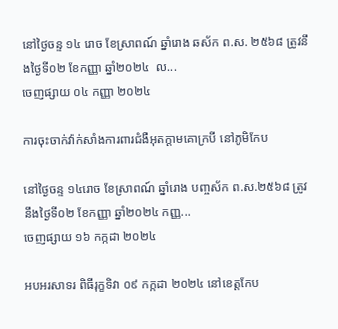នៅថ្ងៃចន្ទ ១៤ រោច ខែស្រាពណ៍ ឆ្នាំរោង ឆស័ក ព.ស. ២៥៦៨ ត្រូវនឹងថ្ងៃទី០២ ខែកញ្ញា ឆ្នាំ២០២៤  ល...
ចេញផ្សាយ ០៤ កញ្ញា ២០២៤

ការចុះចាក់វ៉ាក់សាំងការពារជំងឺអុតក្តាមគោក្របី នៅភូមិកែប

នៅថ្ងៃចន្ទ ១៤រោច ខែស្រាពណ៍ ឆ្នាំរោង បញ្ចស័ក ព.ស.២៥៦៨ ត្រូវនឹងថ្ងៃទី០២ ខែកញ្ញា ឆ្នាំ២០២៤ កញ្ញ...
ចេញផ្សាយ ១៦ កក្កដា ២០២៤

អបអរសាទរ ពិធីរុក្ខទិវា ០៩ កក្កដា ២០២៤ នៅខេត្តកែប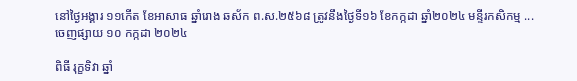នៅថ្ងៃអង្គារ ១១កើត ខែអាសាធ ឆ្នាំរោង ឆស័ក ព.ស.២៥៦៨ ត្រូវនឹងថ្ងៃទី១៦ ខែកក្កដា ឆ្នាំ២០២៤ មន្ទីរកសិកម្ម ...
ចេញផ្សាយ ១០ កក្កដា ២០២៤

ពិធី រុក្ខទិវា ឆ្នាំ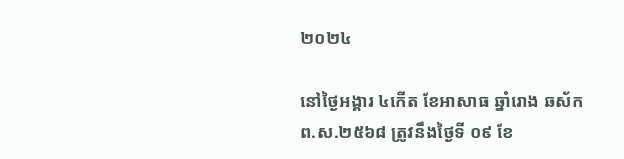២០២៤

នៅថ្ងៃអង្គារ ៤កើត ខែអាសាធ ឆ្នាំរោង ឆស័ក ព.ស.២៥៦៨ ត្រូវនឹងថ្ងៃទី ០៩ ខែ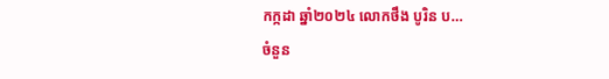កក្កដា ឆ្នាំ២០២៤ លោកថឹង បូរិន ប...
ចំនួន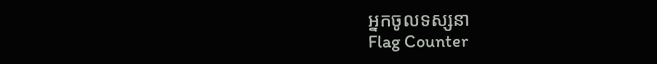អ្នកចូលទស្សនា
Flag Counter